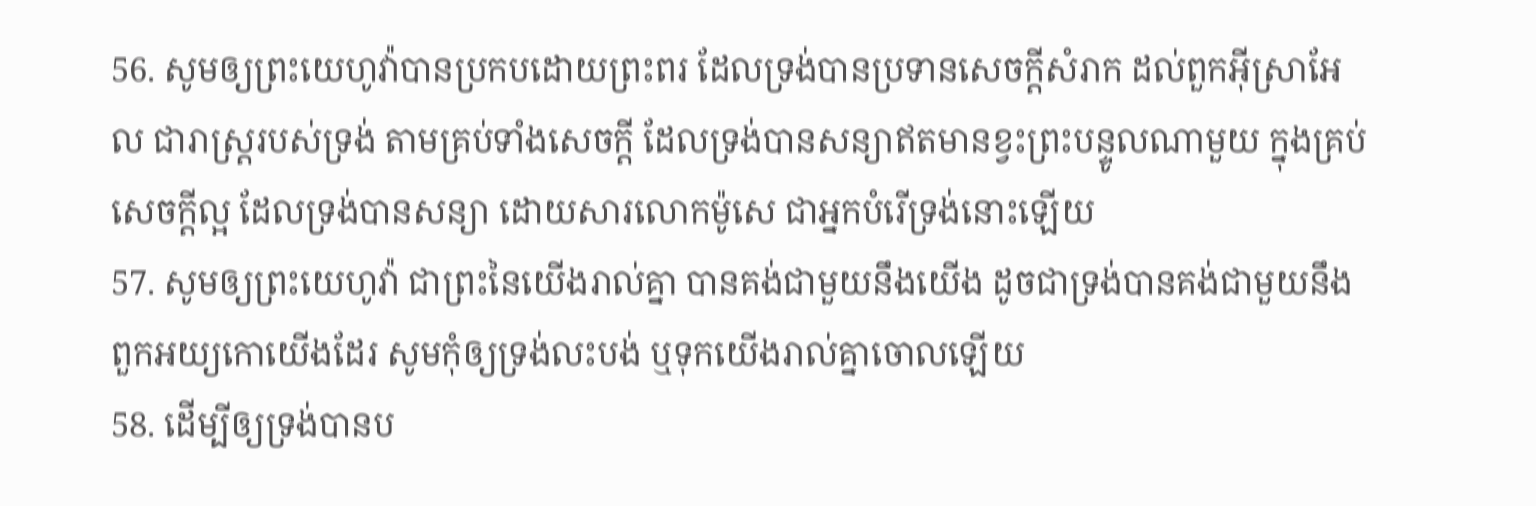56. សូមឲ្យព្រះយេហូវ៉ាបានប្រកបដោយព្រះពរ ដែលទ្រង់បានប្រទានសេចក្តីសំរាក ដល់ពួកអ៊ីស្រាអែល ជារាស្ត្ររបស់ទ្រង់ តាមគ្រប់ទាំងសេចក្តី ដែលទ្រង់បានសន្យាឥតមានខ្វះព្រះបន្ទូលណាមួយ ក្នុងគ្រប់សេចក្តីល្អ ដែលទ្រង់បានសន្យា ដោយសារលោកម៉ូសេ ជាអ្នកបំរើទ្រង់នោះឡើយ
57. សូមឲ្យព្រះយេហូវ៉ា ជាព្រះនៃយើងរាល់គ្នា បានគង់ជាមួយនឹងយើង ដូចជាទ្រង់បានគង់ជាមួយនឹងពួកអយ្យកោយើងដែរ សូមកុំឲ្យទ្រង់លះបង់ ឬទុកយើងរាល់គ្នាចោលឡើយ
58. ដើម្បីឲ្យទ្រង់បានប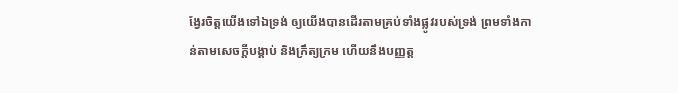ង្វែរចិត្តយើងទៅឯទ្រង់ ឲ្យយើងបានដើរតាមគ្រប់ទាំងផ្លូវរបស់ទ្រង់ ព្រមទាំងកាន់តាមសេចក្តីបង្គាប់ និងក្រឹត្យក្រម ហើយនឹងបញ្ញត្ត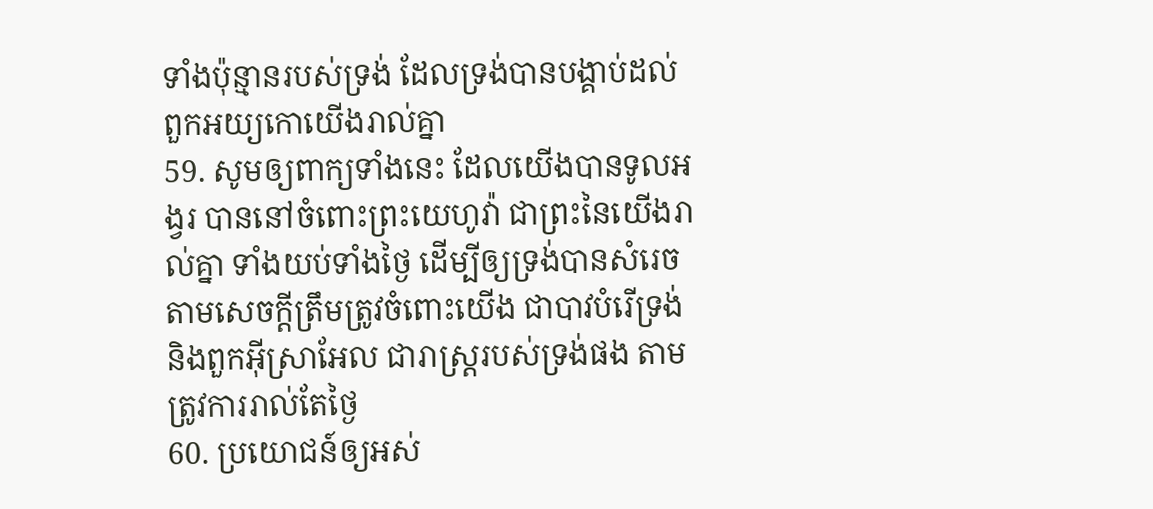ទាំងប៉ុន្មានរបស់ទ្រង់ ដែលទ្រង់បានបង្គាប់ដល់ពួកអយ្យកោយើងរាល់គ្នា
59. សូមឲ្យពាក្យទាំងនេះ ដែលយើងបានទូលអង្វរ បាននៅចំពោះព្រះយេហូវ៉ា ជាព្រះនៃយើងរាល់គ្នា ទាំងយប់ទាំងថ្ងៃ ដើម្បីឲ្យទ្រង់បានសំរេចតាមសេចក្តីត្រឹមត្រូវចំពោះយើង ជាបាវបំរើទ្រង់ និងពួកអ៊ីស្រាអែល ជារាស្ត្ររបស់ទ្រង់ផង តាមត្រូវការរាល់តែថ្ងៃ
60. ប្រយោជន៍ឲ្យអស់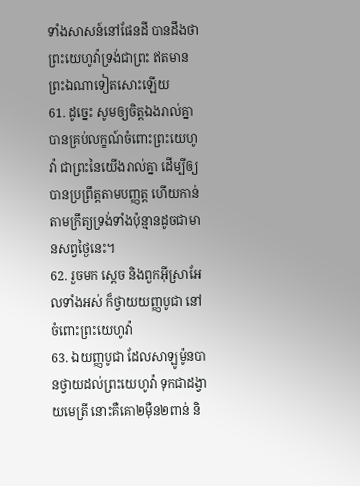ទាំងសាសន៍នៅផែនដី បានដឹងថា ព្រះយេហូវ៉ាទ្រង់ជាព្រះ ឥតមានព្រះឯណាទៀតសោះឡើយ
61. ដូច្នេះ សូមឲ្យចិត្តឯងរាល់គ្នាបានគ្រប់លក្ខណ៍ចំពោះព្រះយេហូវ៉ា ជាព្រះនៃយើងរាល់គ្នា ដើម្បីឲ្យបានប្រព្រឹត្តតាមបញ្ញត្ត ហើយកាន់តាមក្រឹត្យទ្រង់ទាំងប៉ុន្មានដូចជាមានសព្វថ្ងៃនេះ។
62. រួចមក ស្តេច និងពួកអ៊ីស្រាអែលទាំងអស់ ក៏ថ្វាយយញ្ញបូជា នៅចំពោះព្រះយេហូវ៉ា
63. ឯយញ្ញបូជា ដែលសាឡូម៉ូនបានថ្វាយដល់ព្រះយេហូវ៉ា ទុកជាដង្វាយមេត្រី នោះគឺគោ២ម៉ឺន២ពាន់ និ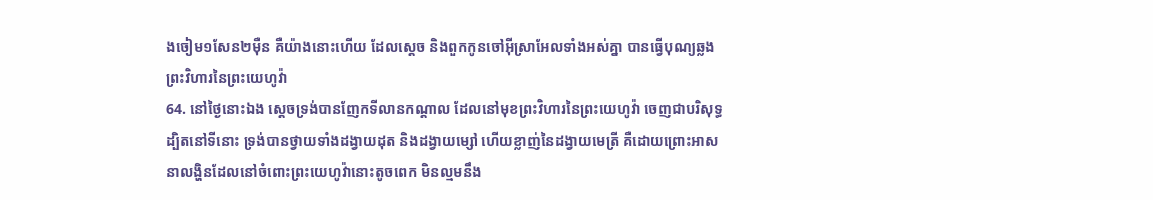ងចៀម១សែន២ម៉ឺន គឺយ៉ាងនោះហើយ ដែលស្តេច និងពួកកូនចៅអ៊ីស្រាអែលទាំងអស់គ្នា បានធ្វើបុណ្យឆ្លងព្រះវិហារនៃព្រះយេហូវ៉ា
64. នៅថ្ងៃនោះឯង ស្តេចទ្រង់បានញែកទីលានកណ្តាល ដែលនៅមុខព្រះវិហារនៃព្រះយេហូវ៉ា ចេញជាបរិសុទ្ធ ដ្បិតនៅទីនោះ ទ្រង់បានថ្វាយទាំងដង្វាយដុត និងដង្វាយម្សៅ ហើយខ្លាញ់នៃដង្វាយមេត្រី គឺដោយព្រោះអាសនាលង្ហិនដែលនៅចំពោះព្រះយេហូវ៉ានោះតូចពេក មិនល្មមនឹង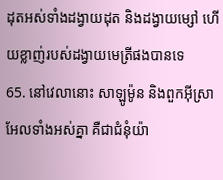ដុតអស់ទាំងដង្វាយដុត និងដង្វាយម្សៅ ហើយខ្លាញ់របស់ដង្វាយមេត្រីផងបានទេ
65. នៅវេលានោះ សាឡូម៉ូន និងពួកអ៊ីស្រាអែលទាំងអស់គ្នា គឺជាជំនុំយ៉ា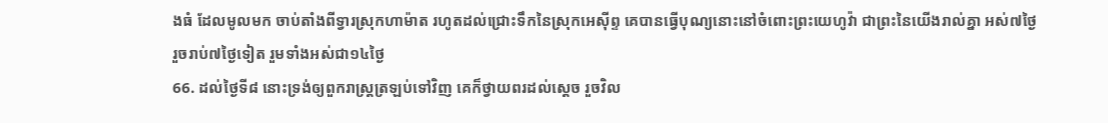ងធំ ដែលមូលមក ចាប់តាំងពីទ្វារស្រុកហាម៉ាត រហូតដល់ជ្រោះទឹកនៃស្រុកអេស៊ីព្ទ គេបានធ្វើបុណ្យនោះនៅចំពោះព្រះយេហូវ៉ា ជាព្រះនៃយើងរាល់គ្នា អស់៧ថ្ងៃ រួចរាប់៧ថ្ងៃទៀត រួមទាំងអស់ជា១៤ថ្ងៃ
66. ដល់ថ្ងៃទី៨ នោះទ្រង់ឲ្យពួករាស្ត្រត្រឡប់ទៅវិញ គេក៏ថ្វាយពរដល់ស្តេច រួចវិល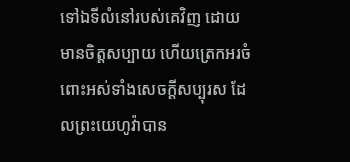ទៅឯទីលំនៅរបស់គេវិញ ដោយមានចិត្តសប្បាយ ហើយត្រេកអរចំពោះអស់ទាំងសេចក្តីសប្បុរស ដែលព្រះយេហូវ៉ាបាន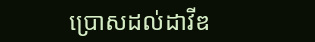ប្រោសដល់ដាវីឌ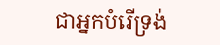ជាអ្នកបំរើទ្រង់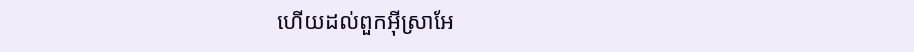ហើយដល់ពួកអ៊ីស្រាអែ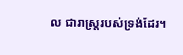ល ជារាស្ត្ររបស់ទ្រង់ដែរ។